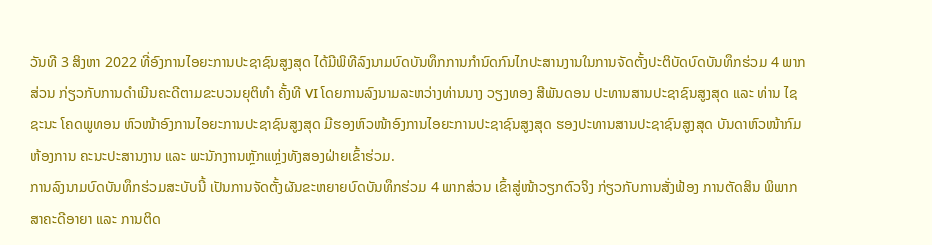ວັນທີ 3 ສິງຫາ 2022 ທີ່ອົງການໄອຍະການປະຊາຊົນສູງສຸດ ໄດ້ມີພິທີລົງນາມບົດບັນທຶກການກຳນົດກົນໄກປະສານງານໃນການຈັດຕັ້ງປະຕິບັດບົດບັນທຶກຮ່ວມ 4 ພາກສ່ວນ ກ່ຽວກັບການດໍາເນີນຄະດີຕາມຂະບວນຍຸຕິທໍາ ຄັ້ງທີ VI ໂດຍການລົງນາມລະຫວ່າງທ່ານນາງ ວຽງທອງ ສີພັນດອນ ປະທານສານປະຊາຊົນສູງສຸດ ແລະ ທ່ານ ໄຊຊະນະ ໂຄດພູທອນ ຫົວໜ້າອົງການໄອຍະການປະຊາຊົນສູງສຸດ ມີຮອງຫົວໜ້າອົງການໄອຍະການປະຊາຊົນສູງສຸດ ຮອງປະທານສານປະຊາຊົນສູງສຸດ ບັນດາຫົວໜ້າກົມ ຫ້ອງການ ຄະນະປະສານງານ ແລະ ພະນັກງາານຫຼັກແຫຼ່ງທັງສອງຝ່າຍເຂົ້າຮ່ວມ.
ການລົງນາມບົດບັນທຶກຮ່ວມສະບັບນີ້ ເປັນການຈັດຕັ້ງຜັນຂະຫຍາຍບົດບັນທຶກຮ່ວມ 4 ພາກສ່ວນ ເຂົ້າສູ່ໜ້າວຽກຕົວຈິງ ກ່ຽວກັບການສັ່ງຟ້ອງ ການຕັດສິນ ພິພາກສາຄະດີອາຍາ ແລະ ການຕິດ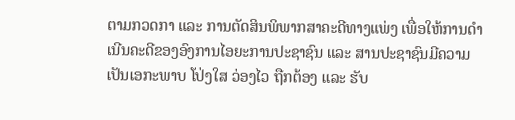ຕາມກວດກາ ແລະ ການຕັດສິນພິພາກສາຄະດີທາງແພ່ງ ເພື່ອໃຫ້ການດຳເນີນຄະດີຂອງອົງການໄອຍະການປະຊາຊົນ ແລະ ສານປະຊາຊົນມີຄວາມເປັນເອກະພາບ ໂປ່ງໃສ ວ່ອງໄວ ຖືກຕ້ອງ ແລະ ຮັບ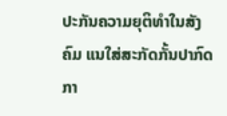ປະກັນຄວາມຍຸຕິທໍາໃນສັງຄົມ ແນໃສ່ສະກັດກັ້ນປາກົດກາ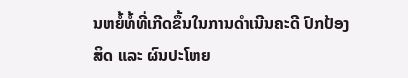ນຫຍໍ້ທໍ້ທີ່ເກີດຂຶ້ນໃນການດໍາເນີນຄະດີ ປົກປ້ອງສິດ ແລະ ຜົນປະໂຫຍ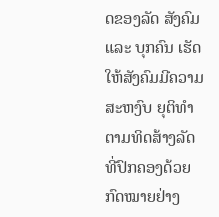ດຂອງລັດ ສັງຄົມ ແລະ ບຸກຄົນ ເຮັດໃຫ້ສັງຄົມມີຄວາມສະຫງົບ ຍຸຕິທຳຕາມທິດສ້າງລັດທີ່ປົກຄອງດ້ວຍກົດໝາຍຢ່າງ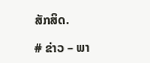ສັກສິດ.

# ຂ່າວ – ພາ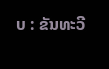ບ : ຂັນທະວີ